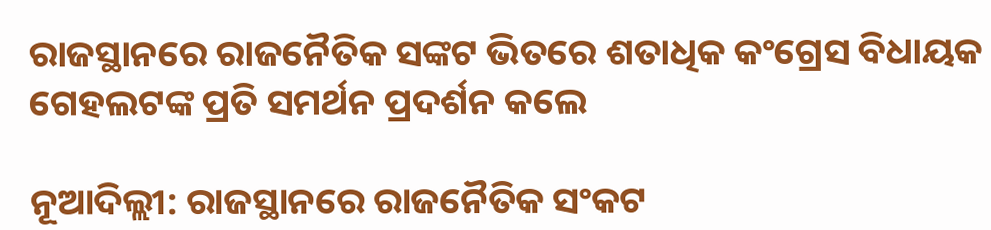ରାଜସ୍ଥାନରେ ରାଜନୈତିକ ସଙ୍କଟ ଭିତରେ ଶତାଧିକ କଂଗ୍ରେସ ବିଧାୟକ ଗେହଲଟଙ୍କ ପ୍ରତି ସମର୍ଥନ ପ୍ରଦର୍ଶନ କଲେ

ନୂଆଦିଲ୍ଲୀ: ରାଜସ୍ଥାନରେ ରାଜନୈତିକ ସଂକଟ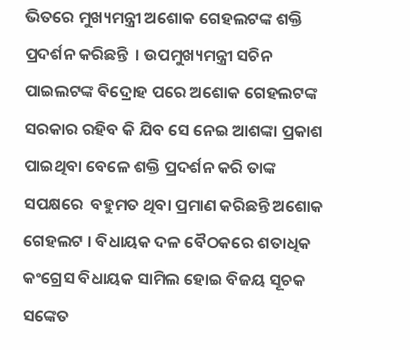ଭିତରେ ମୁଖ୍ୟମନ୍ତ୍ରୀ ଅଶୋକ ଗେହଲଟଙ୍କ ଶକ୍ତି ପ୍ରଦର୍ଶନ କରିଛନ୍ତି  । ଉପମୁଖ୍ୟମନ୍ତ୍ରୀ ସଚିନ ପାଇଲଟଙ୍କ ବିଦ୍ରୋହ ପରେ ଅଶୋକ ଗେହଲଟଙ୍କ ସରକାର ରହିବ କି ଯିବ ସେ ନେଇ ଆଶଙ୍କା ପ୍ରକାଶ ପାଇଥିବା ବେଳେ ଶକ୍ତି ପ୍ରଦର୍ଶନ କରି ତାଙ୍କ ସପକ୍ଷରେ  ବହୁମତ ଥିବା ପ୍ରମାଣ କରିଛନ୍ତି ଅଶୋକ ଗେହଲଟ । ବିଧାୟକ ଦଳ ବୈଠକରେ ଶତାଧିକ କଂଗ୍ରେସ ବିଧାୟକ ସାମିଲ ହୋଇ ବିଜୟ ସୂଚକ ସଙ୍କେତ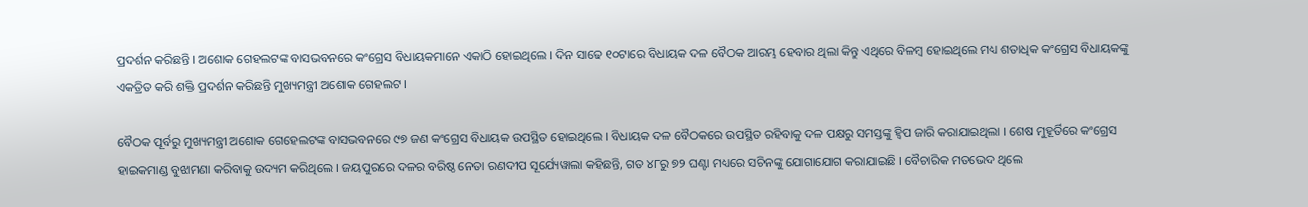ପ୍ରଦର୍ଶନ କରିଛନ୍ତି । ଅଶୋକ ଗେହଲଟଙ୍କ ବାସଭବନରେ କଂଗ୍ରେସ ବିଧାୟକମାନେ ଏକାଠି ହୋଇଥିଲେ । ଦିନ ସାଢେ ୧୦ଟାରେ ବିଧାୟକ ଦଳ ବୈଠକ ଆରମ୍ଭ ହେବାର ଥିଲା କିନ୍ତୁ ଏଥିରେ ବିଳମ୍ବ ହୋଇଥିଲେ ମଧ୍ୟ ଶତାଧିକ କଂଗ୍ରେସ ବିଧାୟକଙ୍କୁ ଏକତ୍ରିତ କରି ଶକ୍ତି ପ୍ରଦର୍ଶନ କରିଛନ୍ତି ମୁଖ୍ୟମନ୍ତ୍ରୀ ଅଶୋକ ଗେହଲଟ ।

ବୈଠକ ପୂର୍ବରୁ ମୁଖ୍ୟମନ୍ତ୍ରୀ ଅଶୋକ ଗେହେଲଟଙ୍କ ବାସଭବନରେ ୯୭ ଜଣ କଂଗ୍ରେସ ବିଧାୟକ ଉପସ୍ଥିତ ହୋଇଥିଲେ । ବିଧାୟକ ଦଳ ବୈଠକରେ ଉପସ୍ଥିତ ରହିବାକୁ ଦଳ ପକ୍ଷରୁ ସମସ୍ତଙ୍କୁ ହ୍ୱିପ ଜାରି କରାଯାଇଥିଲା । ଶେଷ ମୁହୂର୍ତିରେ କଂଗ୍ରେସ ହାଇକମାଣ୍ଡ ବୁଝାମଣା କରିବାକୁ ଉଦ୍ୟମ କରିଥିଲେ । ଜୟପୁରରେ ଦଳର ବରିଷ୍ଠ ନେତା ରଣଦୀପ ସୂର୍ଯ୍ୟେୱାଲା କହିଛନ୍ତି, ଗତ ୪୮ରୁ ୭୨ ଘଣ୍ଟା ମଧ୍ୟରେ ସଚିନଙ୍କୁ ଯୋଗାଯୋଗ କରାଯାଇଛି । ବୈଚାରିକ ମତଭେଦ ଥିଲେ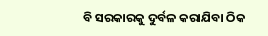ବି ସରକାରକୁ ଦୁର୍ବଳ କରାଯିବା ଠିକ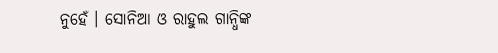ନୁହେଁ । ସୋନିଆ ଓ ରାହୁଲ ଗାନ୍ଧିଙ୍କ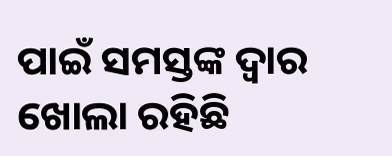ପାଇଁ ସମସ୍ତଙ୍କ ଦ୍ୱାର ଖୋଲା ରହିଛି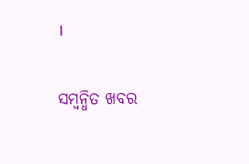।

ସମ୍ବନ୍ଧିତ ଖବର